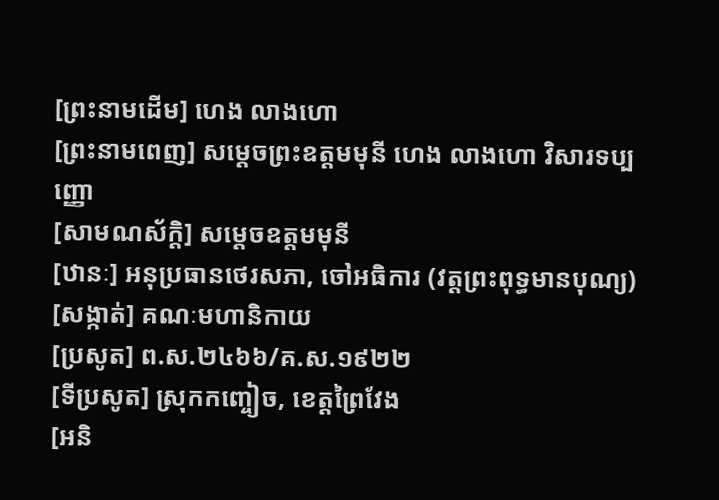[ព្រះនាមដើម] ហេង លាងហោ
[ព្រះនាមពេញ] សម្ដេចព្រះឧត្ដមមុនី ហេង លាងហោ វិសារទប្បញ្ញោ
[សាមណស័ក្តិ] សម្ដេចឧត្ដមមុនី
[ឋានៈ] អនុប្រធានថេរសភា, ចៅអធិការ (វត្តព្រះពុទ្ធមានបុណ្យ)
[សង្កាត់] គណៈមហានិកាយ
[ប្រសូត] ព.ស.២៤៦៦/គ.ស.១៩២២
[ទីប្រសូត] ស្រុកកញ្ចៀច, ខេត្តព្រៃវែង
[អនិ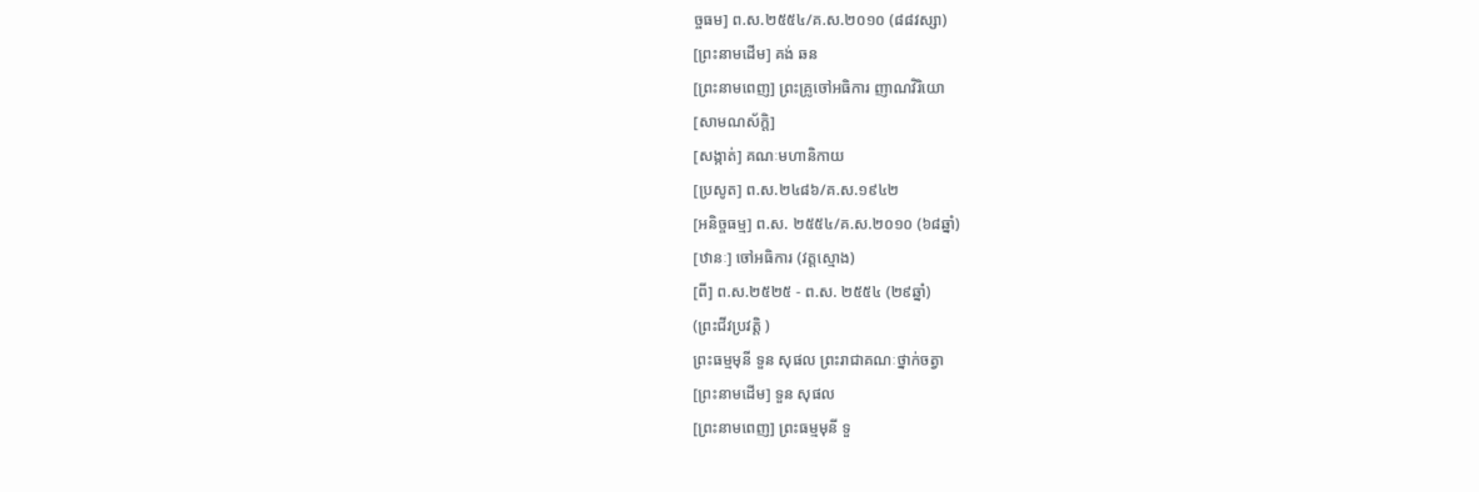ច្ចធម] ព.ស.២៥៥៤/គ.ស.២០១០ (៨៨វស្សា)
[ព្រះនាមដើម] គង់ ឆន
[ព្រះនាមពេញ] ព្រះគ្រូចៅអធិការ ញាណវិរិយោ
[សាមណស័ក្តិ]
[សង្កាត់] គណៈមហានិកាយ
[ប្រសូត] ព.ស.២៤៨៦/គ.ស.១៩៤២
[អនិច្ចធម្ម] ព.ស. ២៥៥៤/គ.ស.២០១០ (៦៨ឆ្នាំ)
[ឋានៈ] ចៅអធិការ (វត្តស្មោង)
[ពី] ព.ស.២៥២៥ - ព.ស. ២៥៥៤ (២៩ឆ្នាំ)
(ព្រះជីវប្រវត្តិ )
ព្រះធម្មមុនី ទួន សុផល ព្រះរាជាគណៈថ្នាក់ចត្វា
[ព្រះនាមដើម] ទួន សុផល
[ព្រះនាមពេញ] ព្រះធម្មមុនី ទួ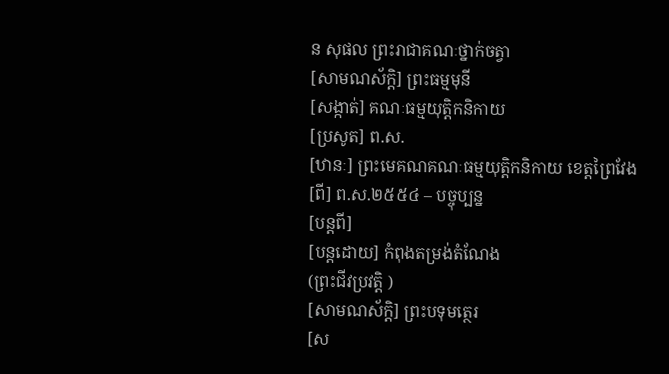ន សុផល ព្រះរាជាគណៈថ្នាក់ចត្វា
[សាមណស័ក្តិ] ព្រះធម្មមុនី
[សង្កាត់] គណៈធម្មយុត្តិកនិកាយ
[ប្រសូត] ព.ស.
[ឋានៈ] ព្រះមេគណគណៈធម្មយុត្តិកនិកាយ ខេត្តព្រៃវែង
[ពី] ព.ស.២៥៥៤ – បច្ចុប្បន្ន
[បន្តពី]
[បន្តដោយ] កំពុងតម្រង់តំណែង
(ព្រះជីវប្រវត្តិ )
[សាមណស័ក្តិ] ព្រះបទុមត្ថេរ
[ស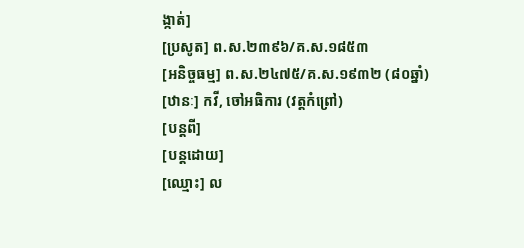ង្កាត់]
[ប្រសូត] ព.ស.២៣៩៦/គ.ស.១៨៥៣
[អនិច្ចធម្ម] ព.ស.២៤៧៥/គ.ស.១៩៣២ (៨០ឆ្នាំ)
[ឋានៈ] កវី, ចៅអធិការ (វត្តកំព្រៅ)
[បន្តពី]
[បន្តដោយ]
[ឈ្មោះ] ល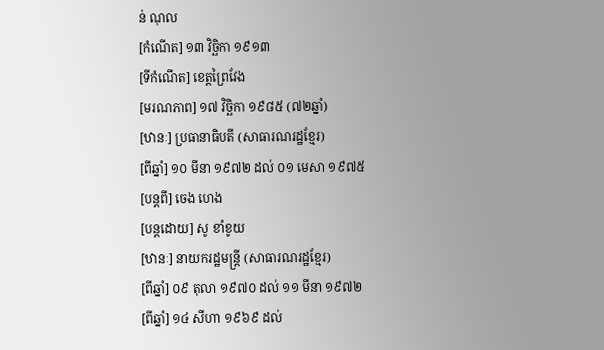ន់ ណុល
[កំណើត] ១៣ វិច្ឆិកា ១៩១៣
[ទីកំណើត] ខេត្តព្រៃវែង
[មរណភាព] ១៧ វិច្ឆិកា ១៩៨៥ (៧២ឆ្នាំ)
[ឋានៈ] ប្រធានាធិបតី (សាធារណរដ្ឋខ្មែរ)
[ពីឆ្នាំ] ១០ មីនា ១៩៧២ ដល់ ០១ មេសា ១៩៧៥
[បន្តពី] ចេង ហេង
[បន្តដោយ] សូ ខាំខូយ
[ឋានៈ] នាយករដ្ឋមន្ត្រី (សាធារណរដ្ឋខ្មែរ)
[ពីឆ្នាំ] ០៩ តុលា ១៩៧០ ដល់ ១១ មីនា ១៩៧២
[ពីឆ្នាំ] ១៤ សីហា ១៩៦៩ ដល់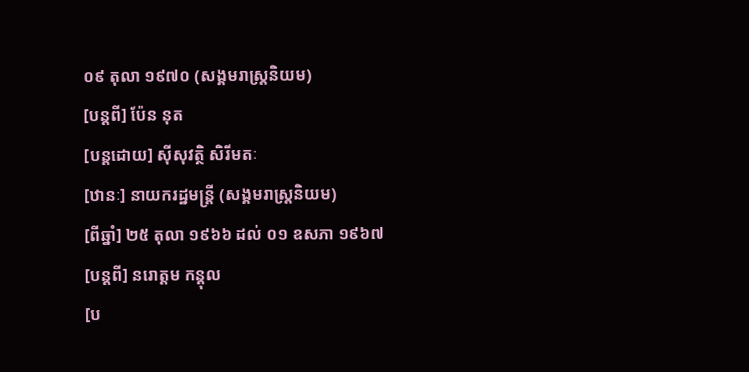០៩ តុលា ១៩៧០ (សង្គមរាស្ត្រនិយម)
[បន្តពី] ប៉ែន នុត
[បន្តដោយ] ស៊ីសុវត្ថិ សិរីមតៈ
[ឋានៈ] នាយករដ្ឋមន្ត្រី (សង្គមរាស្ត្រនិយម)
[ពីឆ្នាំ] ២៥ តុលា ១៩៦៦ ដល់ ០១ ឧសភា ១៩៦៧
[បន្តពី] នរោត្ដម កន្តុល
[ប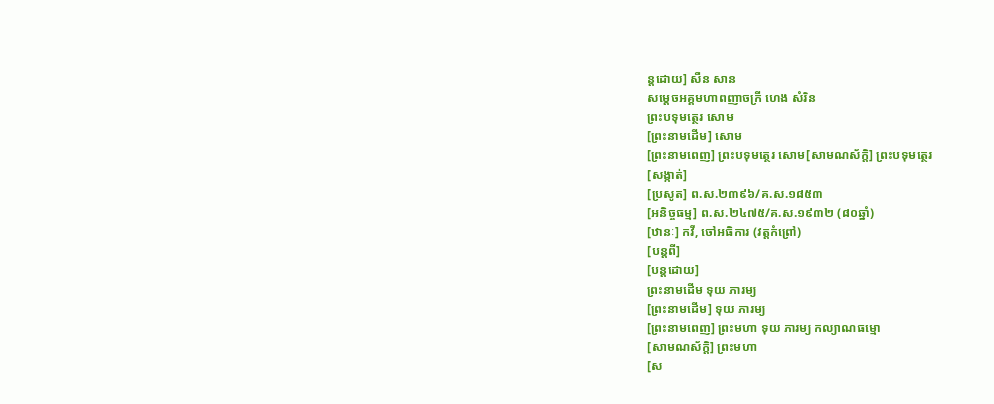ន្តដោយ] សឺន សាន
សម្ដេចអគ្គមហាពញាចក្រី ហេង សំរិន
ព្រះបទុមត្ថេរ សោម
[ព្រះនាមដើម] សោម
[ព្រះនាមពេញ] ព្រះបទុមត្ថេរ សោម[សាមណស័ក្តិ] ព្រះបទុមត្ថេរ
[សង្កាត់]
[ប្រសូត] ព.ស.២៣៩៦/គ.ស.១៨៥៣
[អនិច្ចធម្ម] ព.ស.២៤៧៥/គ.ស.១៩៣២ (៨០ឆ្នាំ)
[ឋានៈ] កវី, ចៅអធិការ (វត្តកំព្រៅ)
[បន្តពី]
[បន្តដោយ]
ព្រះនាមដើម ទុយ ភារម្យ
[ព្រះនាមដើម] ទុយ ភារម្យ
[ព្រះនាមពេញ] ព្រះមហា ទុយ ភារម្យ កល្យាណធម្មោ
[សាមណស័ក្តិ] ព្រះមហា
[ស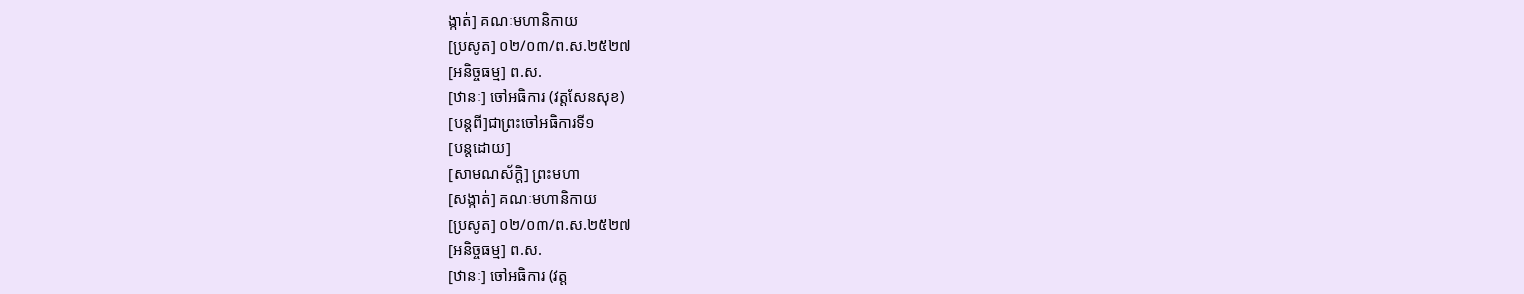ង្កាត់] គណៈមហានិកាយ
[ប្រសូត] ០២/០៣/ព.ស.២៥២៧
[អនិច្ចធម្ម] ព.ស.
[ឋានៈ] ចៅអធិការ (វត្តសែនសុខ)
[បន្តពី]ជាព្រះចៅអធិការទី១
[បន្តដោយ]
[សាមណស័ក្តិ] ព្រះមហា
[សង្កាត់] គណៈមហានិកាយ
[ប្រសូត] ០២/០៣/ព.ស.២៥២៧
[អនិច្ចធម្ម] ព.ស.
[ឋានៈ] ចៅអធិការ (វត្ត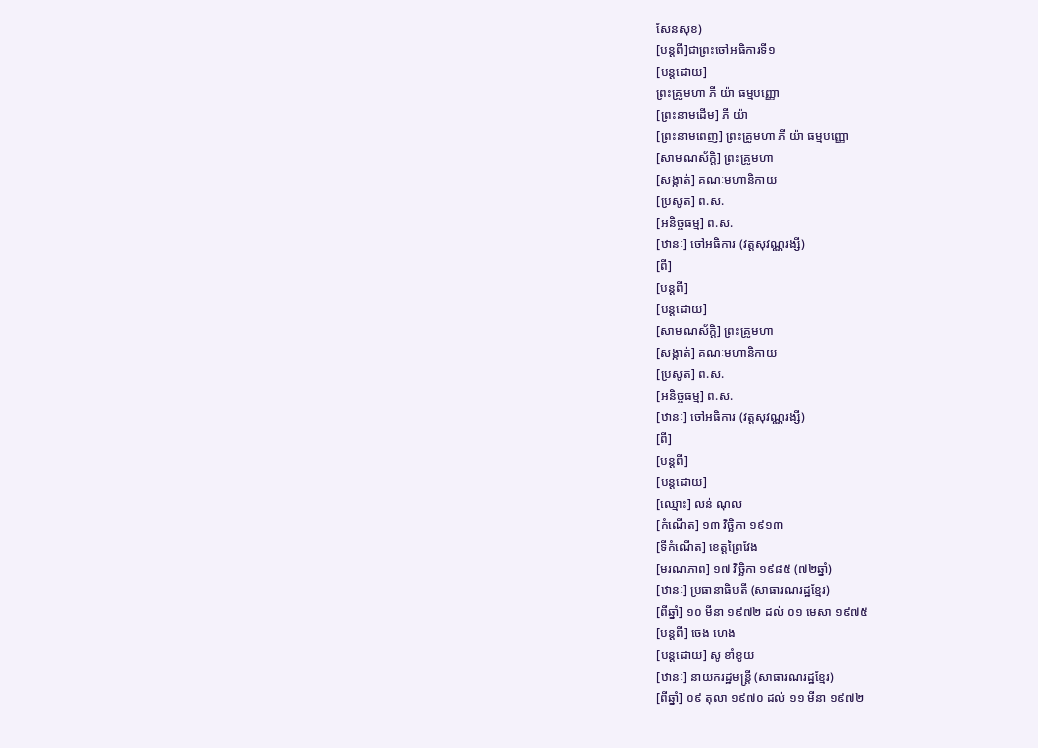សែនសុខ)
[បន្តពី]ជាព្រះចៅអធិការទី១
[បន្តដោយ]
ព្រះគ្រូមហា ភី យ៉ា ធម្មបញ្ញោ
[ព្រះនាមដើម] ភី យ៉ា
[ព្រះនាមពេញ] ព្រះគ្រូមហា ភី យ៉ា ធម្មបញ្ញោ
[សាមណស័ក្តិ] ព្រះគ្រូមហា
[សង្កាត់] គណៈមហានិកាយ
[ប្រសូត] ព.ស.
[អនិច្ចធម្ម] ព.ស.
[ឋានៈ] ចៅអធិការ (វត្តសុវណ្ណរង្សី)
[ពី]
[បន្តពី]
[បន្តដោយ]
[សាមណស័ក្តិ] ព្រះគ្រូមហា
[សង្កាត់] គណៈមហានិកាយ
[ប្រសូត] ព.ស.
[អនិច្ចធម្ម] ព.ស.
[ឋានៈ] ចៅអធិការ (វត្តសុវណ្ណរង្សី)
[ពី]
[បន្តពី]
[បន្តដោយ]
[ឈ្មោះ] លន់ ណុល
[កំណើត] ១៣ វិច្ឆិកា ១៩១៣
[ទីកំណើត] ខេត្តព្រៃវែង
[មរណភាព] ១៧ វិច្ឆិកា ១៩៨៥ (៧២ឆ្នាំ)
[ឋានៈ] ប្រធានាធិបតី (សាធារណរដ្ឋខ្មែរ)
[ពីឆ្នាំ] ១០ មីនា ១៩៧២ ដល់ ០១ មេសា ១៩៧៥
[បន្តពី] ចេង ហេង
[បន្តដោយ] សូ ខាំខូយ
[ឋានៈ] នាយករដ្ឋមន្ត្រី (សាធារណរដ្ឋខ្មែរ)
[ពីឆ្នាំ] ០៩ តុលា ១៩៧០ ដល់ ១១ មីនា ១៩៧២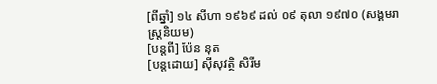[ពីឆ្នាំ] ១៤ សីហា ១៩៦៩ ដល់ ០៩ តុលា ១៩៧០ (សង្គមរាស្ត្រនិយម)
[បន្តពី] ប៉ែន នុត
[បន្តដោយ] ស៊ីសុវត្ថិ សិរីម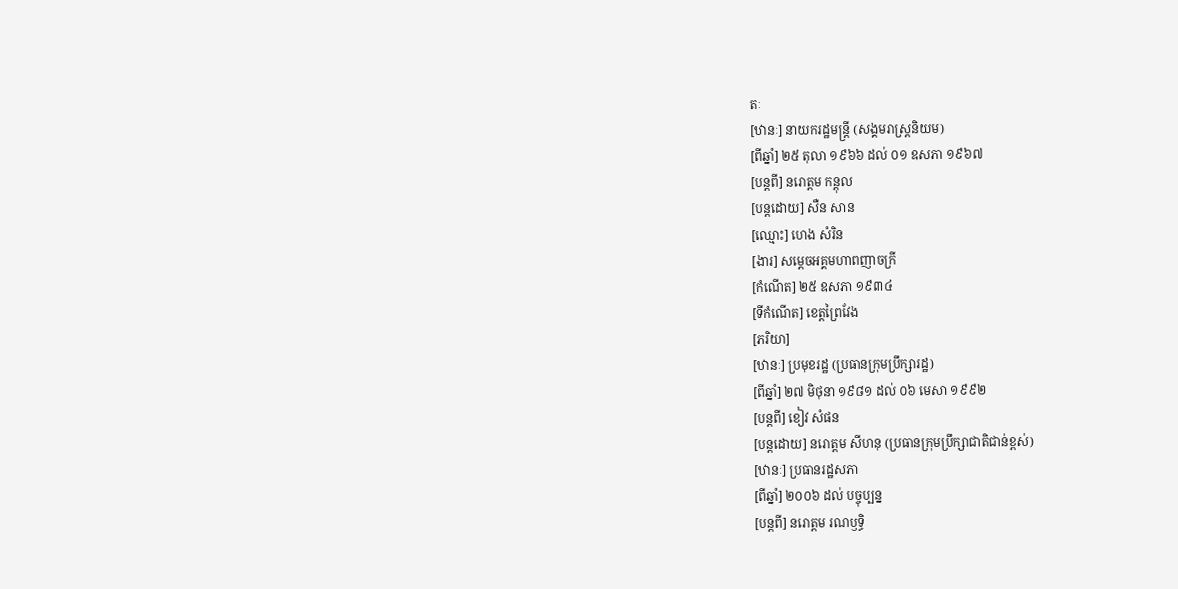តៈ
[ឋានៈ] នាយករដ្ឋមន្ត្រី (សង្គមរាស្ត្រនិយម)
[ពីឆ្នាំ] ២៥ តុលា ១៩៦៦ ដល់ ០១ ឧសភា ១៩៦៧
[បន្តពី] នរោត្ដម កន្តុល
[បន្តដោយ] សឺន សាន
[ឈ្មោះ] ហេង សំរិន
[ងារ] សម្ដេចអគ្គមហាពញាចក្រី
[កំណើត] ២៥ ឧសភា ១៩៣៤
[ទីកំណើត] ខេត្តព្រៃវែង
[ភរិយា]
[ឋានៈ] ប្រមុខរដ្ឋ (ប្រធានក្រុមប្រឹក្សារដ្ឋ)
[ពីឆ្នាំ] ២៧ មិថុនា ១៩៨១ ដល់ ០៦ មេសា ១៩៩២
[បន្តពី] ខៀវ សំផន
[បន្តដោយ] នរោត្ដម សីហនុ (ប្រធានក្រុមប្រឹក្សាជាតិជាន់ខ្ពស់)
[ឋានៈ] ប្រធានរដ្ឋសភា
[ពីឆ្នាំ] ២០០៦ ដល់ បច្ចុប្បន្ន
[បន្តពី] នរោត្ដម រណឫទ្ធិ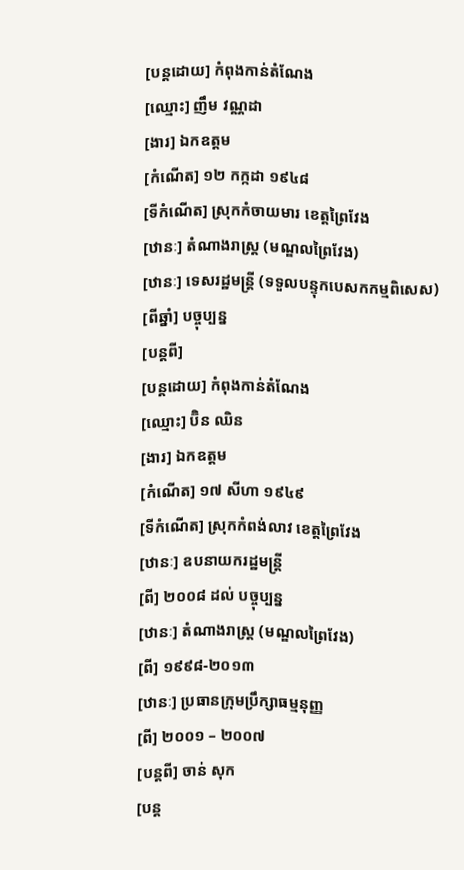[បន្តដោយ] កំពុងកាន់តំណែង
[ឈ្មោះ] ញឹម វណ្ណដា
[ងារ] ឯកឧត្ដម
[កំណើត] ១២ កក្កដា ១៩៤៨
[ទីកំណើត] ស្រុកកំចាយមារ ខេត្តព្រៃវែង
[ឋានៈ] តំណាងរាស្ត្រ (មណ្ឌលព្រៃវែង)
[ឋានៈ] ទេសរដ្ឋមន្ត្រី (ទទួលបន្ទុកបេសកកម្មពិសេស)
[ពីឆ្នាំ] បច្ចុប្បន្ន
[បន្តពី]
[បន្តដោយ] កំពុងកាន់តំណែង
[ឈ្មោះ] ប៊ិន ឈិន
[ងារ] ឯកឧត្ដម
[កំណើត] ១៧ សីហា ១៩៤៩
[ទីកំណើត] ស្រុកកំពង់លាវ ខេត្តព្រៃវែង
[ឋានៈ] ឧបនាយករដ្ឋមន្ត្រី
[ពី] ២០០៨ ដល់ បច្ចុប្បន្ន
[ឋានៈ] តំណាងរាស្ត្រ (មណ្ឌលព្រៃវែង)
[ពី] ១៩៩៨-២០១៣
[ឋានៈ] ប្រធានក្រុមប្រឹក្សាធម្មនុញ្ញ
[ពី] ២០០១ – ២០០៧
[បន្តពី] ចាន់ សុក
[បន្ត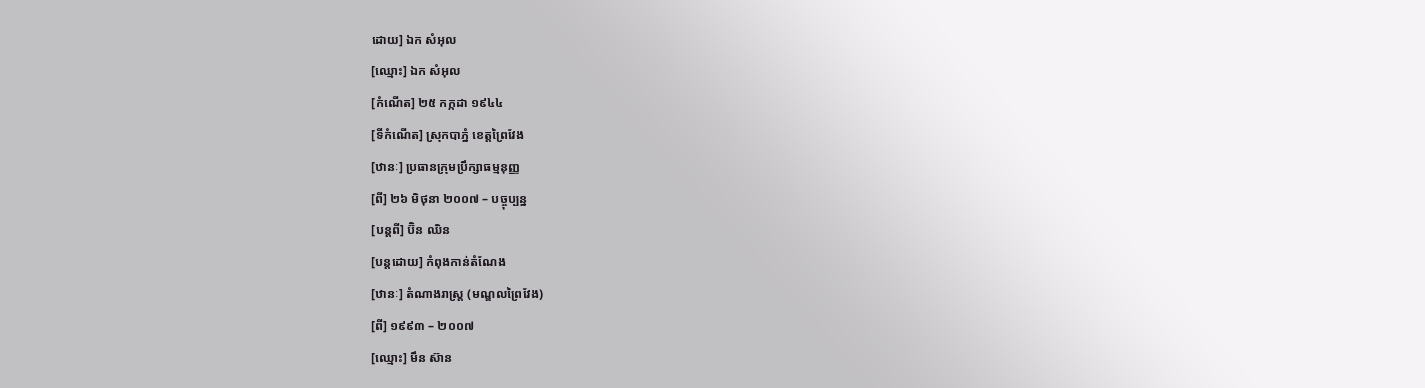ដោយ] ឯក សំអុល
[ឈ្មោះ] ឯក សំអុល
[កំណើត] ២៥ កក្កដា ១៩៤៤
[ទីកំណើត] ស្រុកបាភ្នំ ខេត្តព្រៃវែង
[ឋានៈ] ប្រធានក្រុមប្រឹក្សាធម្មនុញ្ញ
[ពី] ២៦ មិថុនា ២០០៧ – បច្ចុប្បន្ន
[បន្តពី] ប៊ិន ឈិន
[បន្តដោយ] កំពុងកាន់តំណែង
[ឋានៈ] តំណាងរាស្ត្រ (មណ្ឌលព្រៃវែង)
[ពី] ១៩៩៣ – ២០០៧
[ឈ្មោះ] មឹន ស៊ាន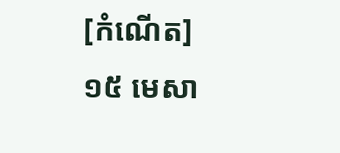[កំណើត] ១៥ មេសា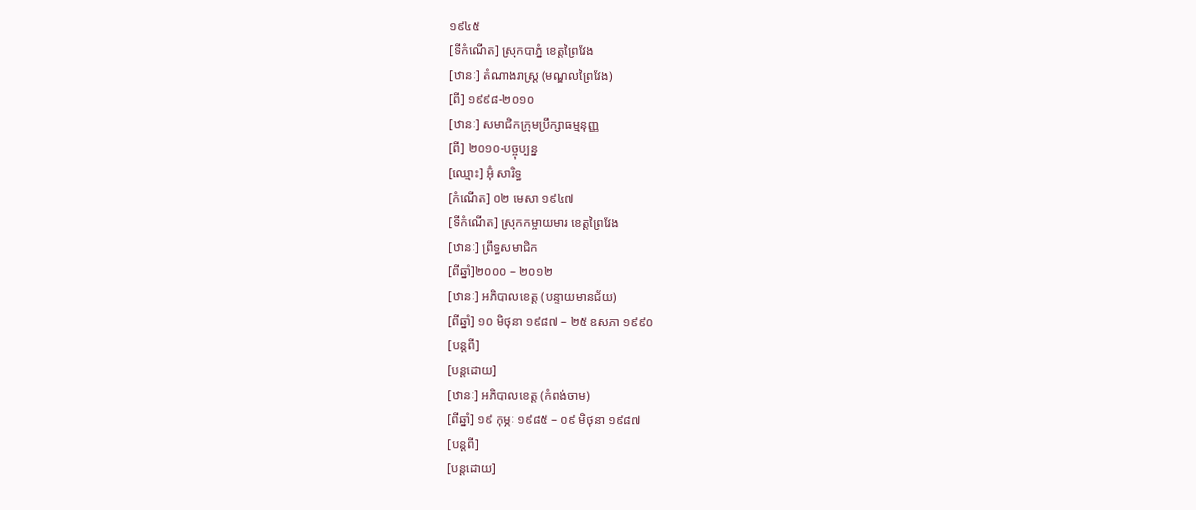១៩៤៥
[ទីកំណើត] ស្រុកបាភ្នំ ខេត្តព្រៃវែង
[ឋានៈ] តំណាងរាស្ត្រ (មណ្ឌលព្រៃវែង)
[ពី] ១៩៩៨-២០១០
[ឋានៈ] សមាជិកក្រុមប្រឹក្សាធម្មនុញ្ញ
[ពី] ២០១០-បច្ចុប្បន្ន
[ឈ្មោះ] អ៊ុំ សារិទ្ធ
[កំណើត] ០២ មេសា ១៩៤៧
[ទីកំណើត] ស្រុកកម្ចាយមារ ខេត្តព្រៃវែង
[ឋានៈ] ព្រឹទ្ធសមាជិក
[ពីឆ្នាំ]២០០០ – ២០១២
[ឋានៈ] អភិបាលខេត្ត (បន្ទាយមានជ័យ)
[ពីឆ្នាំ] ១០ មិថុនា ១៩៨៧ – ២៥ ឧសភា ១៩៩០
[បន្តពី]
[បន្តដោយ]
[ឋានៈ] អភិបាលខេត្ត (កំពង់ចាម)
[ពីឆ្នាំ] ១៩ កុម្ភៈ ១៩៨៥ – ០៩ មិថុនា ១៩៨៧
[បន្តពី]
[បន្តដោយ]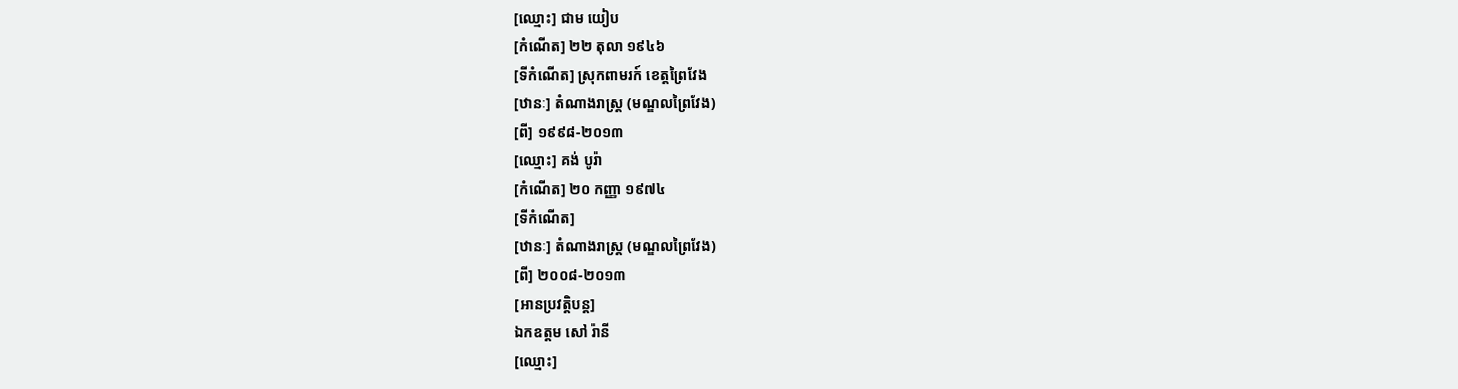[ឈ្មោះ] ជាម យៀប
[កំណើត] ២២ តុលា ១៩៤៦
[ទីកំណើត] ស្រុកពាមរក៍ ខេត្តព្រៃវែង
[ឋានៈ] តំណាងរាស្ត្រ (មណ្ឌលព្រៃវែង)
[ពី] ១៩៩៨-២០១៣
[ឈ្មោះ] គង់ បូរ៉ា
[កំណើត] ២០ កញ្ញា ១៩៧៤
[ទីកំណើត]
[ឋានៈ] តំណាងរាស្ត្រ (មណ្ឌលព្រៃវែង)
[ពី] ២០០៨-២០១៣
[អានប្រវត្តិបន្ត]
ឯកឧត្ដម សៅ រ៉ានី
[ឈ្មោះ]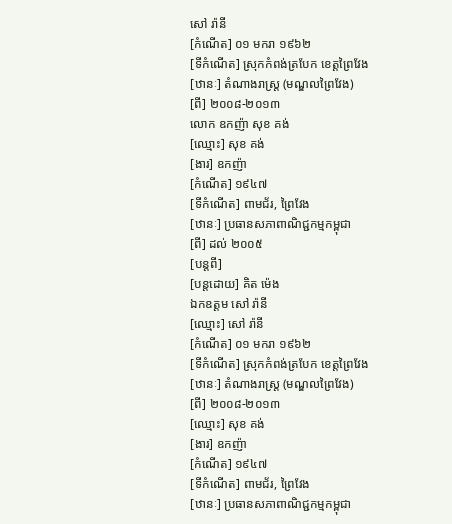សៅ រ៉ានី
[កំណើត] ០១ មករា ១៩៦២
[ទីកំណើត] ស្រុកកំពង់ត្របែក ខេត្តព្រៃវែង
[ឋានៈ] តំណាងរាស្ត្រ (មណ្ឌលព្រៃវែង)
[ពី] ២០០៨-២០១៣
លោក ឧកញ៉ា សុខ គង់
[ឈ្មោះ] សុខ គង់
[ងារ] ឧកញ៉ា
[កំណើត] ១៩៤៧
[ទីកំណើត] ពាមជ័រ, ព្រៃវែង
[ឋានៈ] ប្រធានសភាពាណិជ្ជកម្មកម្ពុជា
[ពី] ដល់ ២០០៥
[បន្តពី]
[បន្តដោយ] គិត ម៉េង
ឯកឧត្ដម សៅ រ៉ានី
[ឈ្មោះ] សៅ រ៉ានី
[កំណើត] ០១ មករា ១៩៦២
[ទីកំណើត] ស្រុកកំពង់ត្របែក ខេត្តព្រៃវែង
[ឋានៈ] តំណាងរាស្ត្រ (មណ្ឌលព្រៃវែង)
[ពី] ២០០៨-២០១៣
[ឈ្មោះ] សុខ គង់
[ងារ] ឧកញ៉ា
[កំណើត] ១៩៤៧
[ទីកំណើត] ពាមជ័រ, ព្រៃវែង
[ឋានៈ] ប្រធានសភាពាណិជ្ជកម្មកម្ពុជា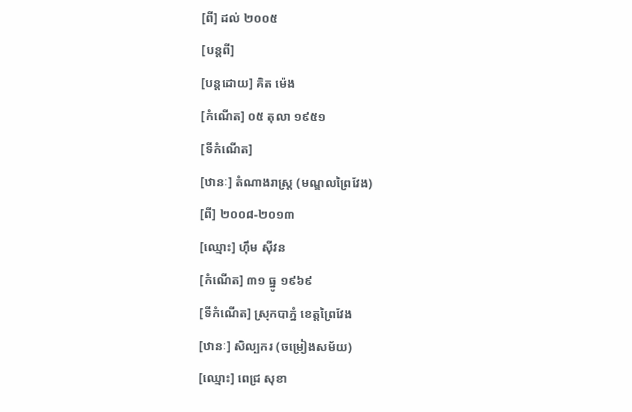[ពី] ដល់ ២០០៥
[បន្តពី]
[បន្តដោយ] គិត ម៉េង
[កំណើត] ០៥ តុលា ១៩៥១
[ទីកំណើត]
[ឋានៈ] តំណាងរាស្ត្រ (មណ្ឌលព្រៃវែង)
[ពី] ២០០៨-២០១៣
[ឈ្មោះ] ហ៊ឹម ស៊ីវន
[កំណើត] ៣១ ធ្នូ ១៩៦៩
[ទីកំណើត] ស្រុកបាភ្នំ ខេត្តព្រៃវែង
[ឋានៈ] សិល្បករ (ចម្រៀងសម័យ)
[ឈ្មោះ] ពេជ្រ សុខា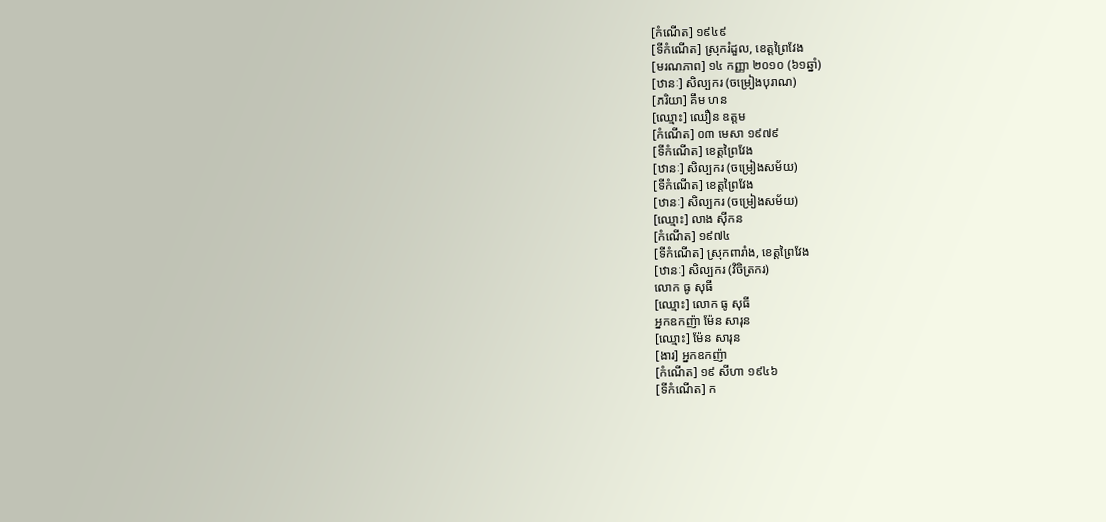[កំណើត] ១៩៤៩
[ទីកំណើត] ស្រុករំដួល, ខេត្តព្រៃវែង
[មរណភាព] ១៤ កញ្ញា ២០១០ (៦១ឆ្នាំ)
[ឋានៈ] សិល្បករ (ចម្រៀងបុរាណ)
[ភរិយា] គឹម ហន
[ឈ្មោះ] ឈឿន ឧត្តម
[កំណើត] ០៣ មេសា ១៩៧៩
[ទីកំណើត] ខេត្តព្រៃវែង
[ឋានៈ] សិល្បករ (ចម្រៀងសម័យ)
[ទីកំណើត] ខេត្តព្រៃវែង
[ឋានៈ] សិល្បករ (ចម្រៀងសម័យ)
[ឈ្មោះ] លាង ស៊ីកន
[កំណើត] ១៩៧៤
[ទីកំណើត] ស្រុកពារាំង, ខេត្តព្រៃវែង
[ឋានៈ] សិល្បករ (វិចិត្រករ)
លោក ធូ សុធី
[ឈ្មោះ] លោក ធូ សុធី
អ្នកឧកញ៉ា ម៉ែន សារុន
[ឈ្មោះ] ម៉ែន សារុន
[ងារ] អ្នកឧកញ៉ា
[កំណើត] ១៩ សីហា ១៩៤៦
[ទីកំណើត] ក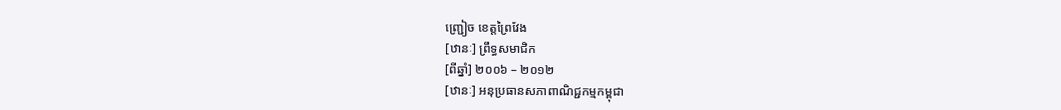ញ្ជ្រៀច ខេត្តព្រៃវែង
[ឋានៈ] ព្រឹទ្ធសមាជិក
[ពីឆ្នាំ] ២០០៦ – ២០១២
[ឋានៈ] អនុប្រធានសភាពាណិជ្ជកម្មកម្ពុជា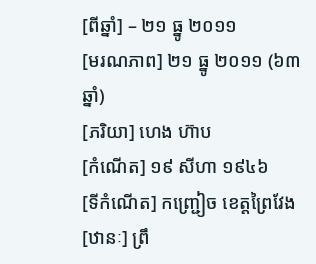[ពីឆ្នាំ] – ២១ ធ្នូ ២០១១
[មរណភាព] ២១ ធ្នូ ២០១១ (៦៣ឆ្នាំ)
[ភរិយា] ហេង ហ៊ាប
[កំណើត] ១៩ សីហា ១៩៤៦
[ទីកំណើត] កញ្ជ្រៀច ខេត្តព្រៃវែង
[ឋានៈ] ព្រឹ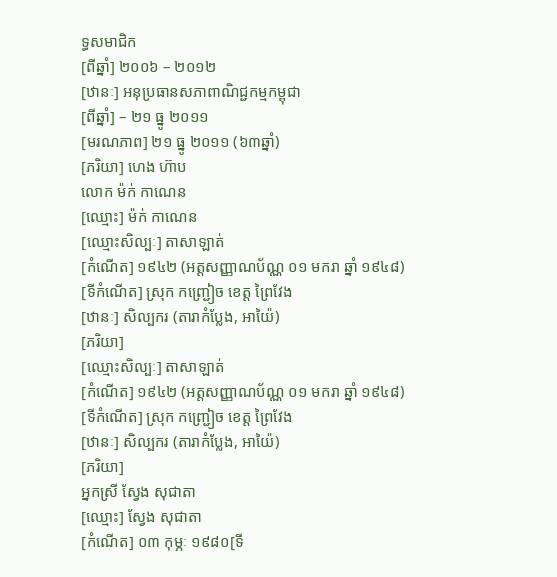ទ្ធសមាជិក
[ពីឆ្នាំ] ២០០៦ – ២០១២
[ឋានៈ] អនុប្រធានសភាពាណិជ្ជកម្មកម្ពុជា
[ពីឆ្នាំ] – ២១ ធ្នូ ២០១១
[មរណភាព] ២១ ធ្នូ ២០១១ (៦៣ឆ្នាំ)
[ភរិយា] ហេង ហ៊ាប
លោក ម៉ក់ កាណេន
[ឈ្មោះ] ម៉ក់ កាណេន
[ឈ្មោះសិល្បៈ] តាសាឡាត់
[កំណើត] ១៩៤២ (អត្តសញ្ញាណប័ណ្ណ ០១ មករា ឆ្នាំ ១៩៤៨)
[ទីកំណើត] ស្រុក កញ្ជ្រៀច ខេត្ត ព្រៃវែង
[ឋានៈ] សិល្បករ (តារាកំប្លែង, អាយ៉ៃ)
[ភរិយា]
[ឈ្មោះសិល្បៈ] តាសាឡាត់
[កំណើត] ១៩៤២ (អត្តសញ្ញាណប័ណ្ណ ០១ មករា ឆ្នាំ ១៩៤៨)
[ទីកំណើត] ស្រុក កញ្ជ្រៀច ខេត្ត ព្រៃវែង
[ឋានៈ] សិល្បករ (តារាកំប្លែង, អាយ៉ៃ)
[ភរិយា]
អ្នកស្រី ស្វែង សុជាតា
[ឈ្មោះ] ស្វែង សុជាតា
[កំណើត] ០៣ កុម្ភៈ ១៩៨០[ទី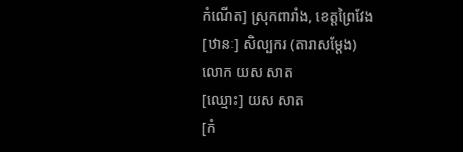កំណើត] ស្រុកពារាំង, ខេត្តព្រៃវែង
[ឋានៈ] សិល្បករ (តារាសម្ដែង)
លោក យស សាត
[ឈ្មោះ] យស សាត
[កំ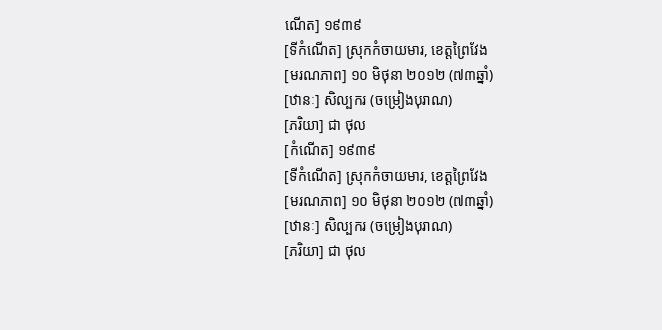ណើត] ១៩៣៩
[ទីកំណើត] ស្រុកកំចាយមារ, ខេត្តព្រៃវែង
[មរណភាព] ១០ មិថុនា ២០១២ (៧៣ឆ្នាំ)
[ឋានៈ] សិល្បករ (ចម្រៀងបុរាណ)
[ភរិយា] ជា ថុល
[កំណើត] ១៩៣៩
[ទីកំណើត] ស្រុកកំចាយមារ, ខេត្តព្រៃវែង
[មរណភាព] ១០ មិថុនា ២០១២ (៧៣ឆ្នាំ)
[ឋានៈ] សិល្បករ (ចម្រៀងបុរាណ)
[ភរិយា] ជា ថុល